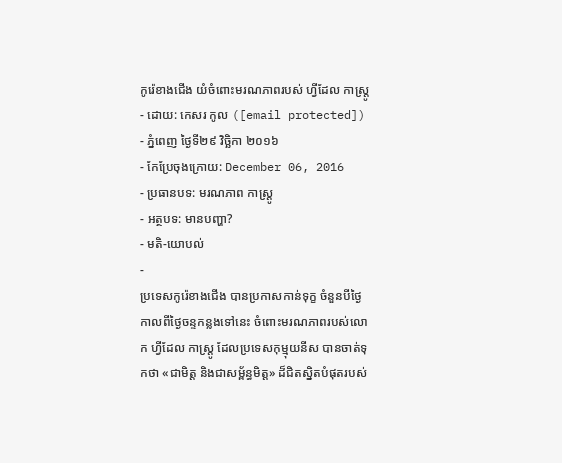កូរ៉េខាងជើង យំចំពោះមរណភាពរបស់ ហ្វីដែល កាស្ត្រូ
- ដោយ: កេសរ កូល ([email protected]) - ភ្នំពេញ ថ្ងៃទី២៩ វិច្ឆិកា ២០១៦
- កែប្រែចុងក្រោយ: December 06, 2016
- ប្រធានបទ: មរណភាព កាស្ត្រូ
- អត្ថបទ: មានបញ្ហា?
- មតិ-យោបល់
-
ប្រទេសកូរ៉េខាងជើង បានប្រកាសកាន់ទុក្ខ ចំនួនបីថ្ងៃ កាលពីថ្ងៃចន្ទកន្លងទៅនេះ ចំពោះមរណភាពរបស់លោក ហ្វីដែល កាស្ត្រូ ដែលប្រទេសកុម្មុយនីស បានចាត់ទុកថា «ជាមិត្ត និងជាសម្ព័ន្ធមិត្ត» ដ៏ជិតស្និតបំផុតរបស់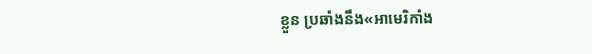ខ្លួន ប្រឆាំងនឹង«អាមេរិកាំង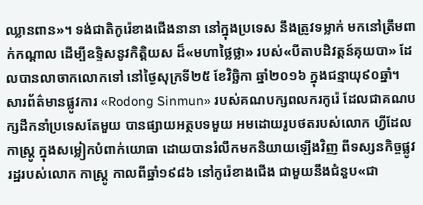ឈ្លានពាន»។ ទង់ជាតិកូរ៉េខាងជើងនានា នៅក្នុងប្រទេស នឹងត្រូវទម្លាក់ មកនៅត្រឹមពាក់កណ្ដាល ដើម្បីឧទ្ទិសនូវកិត្តិយស ដ៏«មហាថ្លៃថ្លា» របស់«បីតាបដិវត្តន៍គុយបា» ដែលបានលាចាកលោកទៅ នៅថ្ងៃសុក្រទី២៥ ខែវិច្ឆិកា ឆ្នាំ២០១៦ ក្នុងជន្មាយុ៩០ឆ្នាំ។
សារព័ត៌មានផ្លូវការ «Rodong Sinmun» របស់គណបក្សពលករកូរ៉េ ដែលជាគណបក្សដឹកនាំប្រទេសតែមួយ បានផ្សាយអត្ថបទមួយ អមដោយរូបថតរបស់លោក ហ្វីដែល កាស្ត្រូ ក្នុងសម្លៀកបំពាក់យោធា ដោយបានរំលឹកមកនិយាយឡើងវិញ ពីទស្សនកិច្ចផ្លូវរដ្ឋរបស់លោក កាស្ត្រូ កាលពីឆ្នាំ១៩៨៦ នៅកូរ៉េខាងជើង ជាមួយនឹងជំនួប«ជា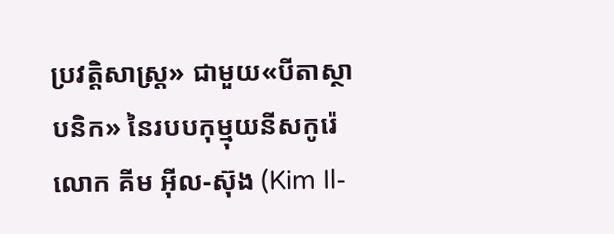ប្រវត្តិសាស្ត្រ» ជាមួយ«បីតាស្ថាបនិក» នៃរបបកុម្មុយនីសកូរ៉េ លោក គីម អ៊ីល-ស៊ុង (Kim Il-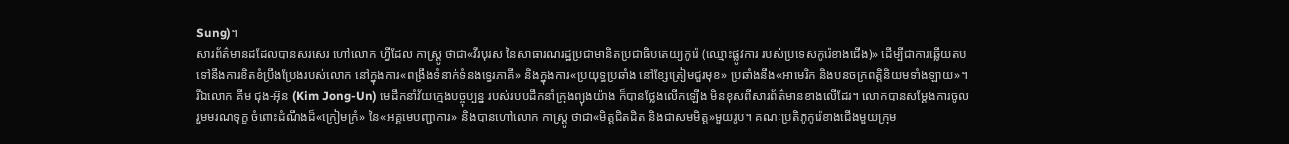Sung)។
សារព័ត៌មានដដែលបានសរសេរ ហៅលោក ហ្វីដែល កាស្ត្រូ ថាជា«វីរបុរស នៃសាធារណរដ្ឋប្រជាមានិតប្រជាធិបតេយ្យកូរ៉េ (ឈ្មោះផ្លូវការ របស់ប្រទេសកូរ៉េខាងជើង)» ដើម្បីជាការឆ្លើយតប ទៅនឹងការខិតខំប្រឹងប្រែងរបស់លោក នៅក្នុងការ«ពង្រឹងទំនាក់ទំនងទ្វេរភាគី» និងក្នុងការ«ប្រយុទ្ធប្រឆាំង នៅខ្សែត្រៀមជួរមុខ» ប្រឆាំងនឹង«អាមេរិក និងបនចក្រពត្តិនិយមទាំងឡាយ»។
រីឯលោក គីម ជុង-អ៊ុន (Kim Jong-Un) មេដឹកនាំវ័យក្មេងបច្ចុប្បន្ន របស់របបដឹកនាំក្រុងព្យុងយ៉ាង ក៏បានថ្លែងលើកឡើង មិនខុសពីសារព័ត៌មានខាងលើដែរ។ លោកបានសម្ដែងការចូលរួមមរណទុក្ខ ចំពោះដំណឹងដ៏«ក្រៀមក្រំ» នៃ«អគ្គមេបញ្ជាការ» និងបានហៅលោក កាស្ត្រូ ថាជា«មិត្តជិតដិត និងជាសមមិត្ត»មួយរូប។ គណៈប្រតិភូកូរ៉េខាងជើងមួយក្រុម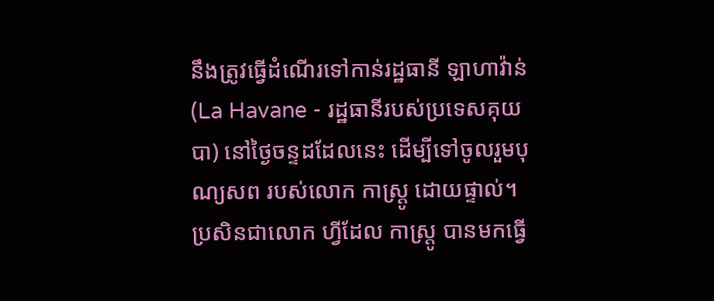នឹងត្រូវធ្វើដំណើរទៅកាន់រដ្ឋធានី ឡាហាវ៉ាន់ (La Havane - រដ្ឋធានីរបស់ប្រទេសគុយបា) នៅថ្ងៃចន្ទដដែលនេះ ដើម្បីទៅចូលរួមបុណ្យសព របស់លោក កាស្ត្រូ ដោយផ្ទាល់។
ប្រសិនជាលោក ហ្វីដែល កាស្ត្រូ បានមកធ្វើ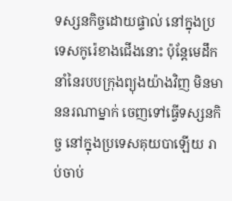ទស្សនកិច្ចដោយផ្ទាល់ នៅក្នុងប្រទេសកូរ៉េខាងជើងនោះ ប៉ុន្តែមេដឹកនាំនៃរបបក្រុងព្យុងយ៉ាងវិញ មិនមាននរណាម្នាក់ ចេញទៅធ្វើទស្សនកិច្ច នៅក្នុងប្រទេសគុយបាឡើយ រាប់ចាប់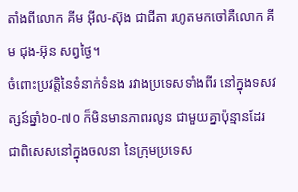តាំងពីលោក គីម អ៊ីល-ស៊ុង ជាជីតា រហូតមកចៅគឺលោក គីម ជុង-អ៊ុន សព្វថ្ងៃ។
ចំពោះប្រវត្តិនៃទំនាក់ទំនង រវាងប្រទេសទាំងពីរ នៅក្នុងទសវត្សន៍ឆ្នាំ៦០-៧០ ក៏មិនមានភាពរលូន ជាមួយគ្នាប៉ុន្មានដែរ ជាពិសេសនៅក្នុងចលនា នៃក្រុមប្រទេស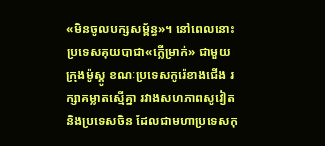«មិនចូលបក្សសម្ព័ន្ធ»។ នៅពេលនោះ ប្រទេសគុយបាជា«ក្លើម្រាក់» ជាមួយក្រុងម៉ូស្គូ ខណៈប្រទេសកូរ៉េខាងជើង រក្សាគម្លាតស្មើគ្នា រវាងសហភាពសូវៀត និងប្រទេសចិន ដែលជាមហាប្រទេសកុ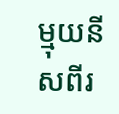ម្មុយនីសពីរ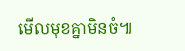មើលមុខគ្នាមិនចំ៕